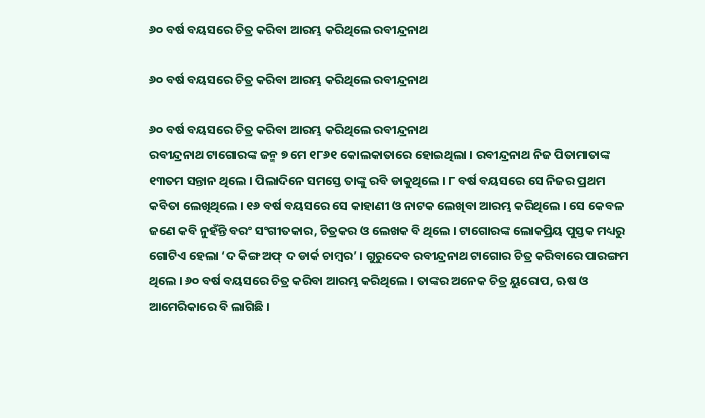୬୦ ବର୍ଷ ବୟସରେ ଚିତ୍ର କରିବା ଆରମ୍ଭ କରିଥିଲେ ରବୀନ୍ଦ୍ରନାଥ

୬୦ ବର୍ଷ ବୟସରେ ଚିତ୍ର କରିବା ଆରମ୍ଭ କରିଥିଲେ ରବୀନ୍ଦ୍ରନାଥ

୬୦ ବର୍ଷ ବୟସରେ ଚିତ୍ର କରିବା ଆରମ୍ଭ କରିଥିଲେ ରବୀନ୍ଦ୍ରନାଥ
ରବୀନ୍ଦ୍ରନାଥ ଟାଗୋରଙ୍କ ଜନ୍ମ ୭ ମେ ୧୮୬୧ କୋଲକାତାରେ ହୋଇଥିଲା । ରବୀନ୍ଦ୍ରନାଥ ନିଜ ପିତାମାତାଙ୍କ ୧୩ତମ ସନ୍ତାନ ଥିଲେ । ପିଲାଦିନେ ସମସ୍ତେ ତାଙ୍କୁ ରବି ଡାକୁଥିଲେ । ୮ ବର୍ଷ ବୟସରେ ସେ ନିଜର ପ୍ରଥମ କବିତା ଲେଖିଥିଲେ । ୧୬ ବର୍ଷ ବୟସରେ ସେ କାହାଣୀ ଓ ନାଟକ ଲେଖିବା ଆରମ୍ଭ କରିଥିଲେ । ସେ କେବଳ ଜଣେ କବି ନୁହଁନ୍ତି ବରଂ ସଂଗୀତକାର, ଚିତ୍ରକର ଓ ଲେଖକ ବି ଥିଲେ । ଟାଗୋରଙ୍କ ଲୋକପ୍ରିୟ ପୁସ୍ତକ ମଧ୍ୟରୁ ଗୋଟିଏ ହେଲା ‘ଦ କିଙ୍ଗ ଅଫ୍ ଦ ଡାର୍କ ଚାମ୍ବର’ । ଗୁରୁଦେବ ରବୀନ୍ଦ୍ରନାଥ ଟାଗୋର ଚିତ୍ର କରିବାରେ ପାରଙ୍ଗମ ଥିଲେ । ୬୦ ବର୍ଷ ବୟସରେ ଚିତ୍ର କରିବା ଆରମ୍ଭ କରିଥିଲେ । ତାଙ୍କର ଅନେକ ଚିତ୍ର ୟୁରୋପ, ଋଷ ଓ ଆମେରିକାରେ ବି ଲାଗିଛି ।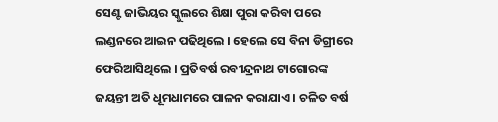ସେଣ୍ଟ ଜାଭିୟର ସ୍କୁଲରେ ଶିକ୍ଷା ପୁରା କରିବା ପରେ ଲଣ୍ଡନରେ ଆଇନ ପଢିଥିଲେ । ହେଲେ ସେ ବିନା ଡିଗ୍ରୀରେ ଫେରିଆସିଥିଲେ । ପ୍ରତିବର୍ଷ ରବୀନ୍ଦ୍ରନାଥ ଟାଗୋରଙ୍କ ଜୟନ୍ତୀ ଅତି ଧୂମଧାମରେ ପାଳନ କରାଯାଏ । ଚଳିତ ବର୍ଷ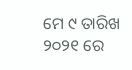ମେ ୯ ତାରିଖ ୨୦୨୧ ରେ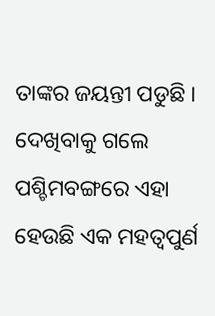ତାଙ୍କର ଜୟନ୍ତୀ ପଡୁଛି । ଦେଖିବାକୁ ଗଲେ ପଶ୍ଚିମବଙ୍ଗରେ ଏହା ହେଉଛି ଏକ ମହତ୍ଵପୁର୍ଣ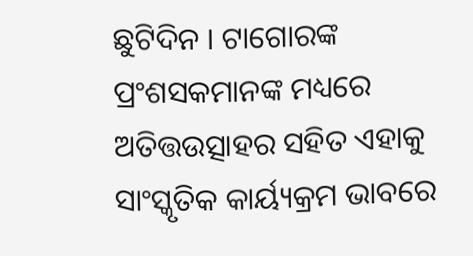ଛୁଟିଦିନ । ଟାଗୋରଙ୍କ ପ୍ରଂଶସକମାନଙ୍କ ମଧ୍ୟରେ ଅତିତ୍ତଉତ୍ସାହର ସହିତ ଏହାକୁ ସାଂସ୍କୃତିକ କାର୍ୟ୍ୟକ୍ରମ ଭାବରେ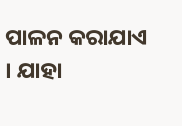ପାଳନ କରାଯାଏ । ଯାହା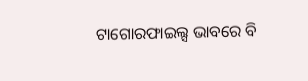ଟାଗୋରଫାଇଲ୍ସ ଭାବରେ ବି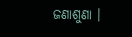ଜଣାଶୁଣା ।